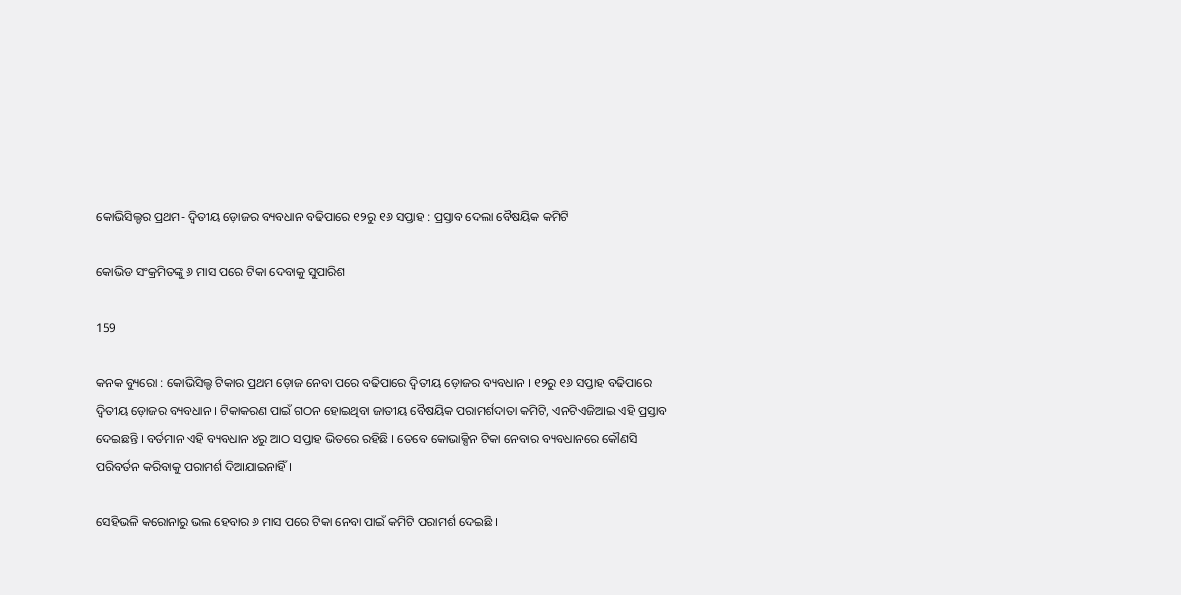କୋଭିସିଲ୍ଡର ପ୍ରଥମ- ଦ୍ୱିତୀୟ ଡ଼ୋଜର ବ୍ୟବଧାନ ବଢିପାରେ ୧୨ରୁ ୧୬ ସପ୍ତାହ : ପ୍ରସ୍ତାବ ଦେଲା ବୈଷୟିକ କମିଟି

କୋଭିଡ ସଂକ୍ରମିତଙ୍କୁ ୬ ମାସ ପରେ ଟିକା ଦେବାକୁ ସୁପାରିଶ

159

କନକ ବ୍ୟୁରୋ : କୋଭିସିଲ୍ଡ ଟିକାର ପ୍ରଥମ ଡ଼ୋଜ ନେବା ପରେ ବଢିପାରେ ଦ୍ୱିତୀୟ ଡ଼ୋଜର ବ୍ୟବଧାନ । ୧୨ରୁ ୧୬ ସପ୍ତାହ ବଢିପାରେ ଦ୍ୱିତୀୟ ଡ଼ୋଜର ବ୍ୟବଧାନ । ଟିକାକରଣ ପାଇଁ ଗଠନ ହୋଇଥିବା ଜାତୀୟ ବୈଷୟିକ ପରାମର୍ଶଦାତା କମିଟି, ଏନଟିଏଜିଆଇ ଏହି ପ୍ରସ୍ତାବ ଦେଇଛନ୍ତି । ବର୍ତମାନ ଏହି ବ୍ୟବଧାନ ୪ରୁ ଆଠ ସପ୍ତାହ ଭିତରେ ରହିଛି । ତେବେ କୋଭାକ୍ସିନ ଟିକା ନେବାର ବ୍ୟବଧାନରେ କୌଣସି ପରିବର୍ତନ କରିବାକୁ ପରାମର୍ଶ ଦିଆଯାଇନାହିଁ ।

ସେହିଭଳି କରୋନାରୁ ଭଲ ହେବାର ୬ ମାସ ପରେ ଟିକା ନେବା ପାଇଁ କମିଟି ପରାମର୍ଶ ଦେଇଛି ।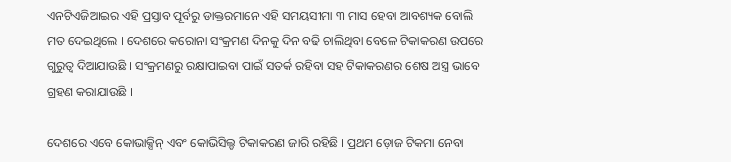ଏନଟିଏଜିଆଇର ଏହି ପ୍ରସ୍ତାବ ପୂର୍ବରୁ ଡାକ୍ତରମାନେ ଏହି ସମୟସୀମା ୩ ମାସ ହେବା ଆବଶ୍ୟକ ବୋଲି ମତ ଦେଇଥିଲେ । ଦେଶରେ କରୋନା ସଂକ୍ରମଣ ଦିନକୁ ଦିନ ବଢି ଚାଲିଥିବା ବେଳେ ଟିକାକରଣ ଉପରେ ଗୁରୁତ୍ୱ ଦିଆଯାଉଛି । ସଂକ୍ରମଣରୁ ରକ୍ଷାପାଇବା ପାଇଁ ସତର୍କ ରହିବା ସହ ଟିକାକରଣର ଶେଷ ଅସ୍ତ୍ର ଭାବେ ଗ୍ରହଣ କରାଯାଉଛି ।

ଦେଶରେ ଏବେ କୋଭାକ୍ସିନ୍ ଏବଂ କୋଭିସିଲ୍ଡ ଟିକାକରଣ ଜାରି ରହିଛି । ପ୍ରଥମ ଡ଼ୋଜ ଟିକମା ନେବା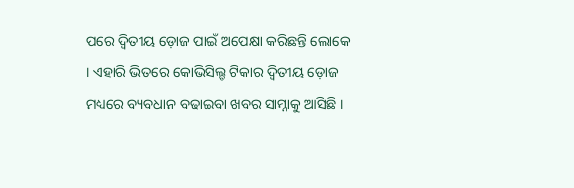ପରେ ଦ୍ୱିତୀୟ ଡ଼ୋଜ ପାଇଁ ଅପେକ୍ଷା କରିଛନ୍ତି ଲୋକେ । ଏହାରି ଭିତରେ କୋଭିସିଲ୍ଡ ଟିକାର ଦ୍ୱିତୀୟ ଡ଼ୋଜ ମଧ୍ୟରେ ବ୍ୟବଧାନ ବଢାଇବା ଖବର ସାମ୍ନାକୁ ଆସିଛି ।